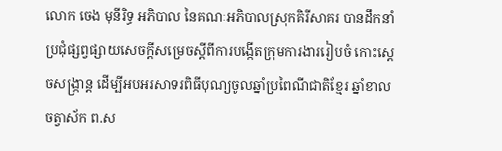លោក ចេង មុនីរិទ្ធ អភិបាល នៃគណៈអភិបាលស្រុកគិរីសាគរ បានដឹកនាំប្រជុំផ្សព្វផ្សាយសេចក្ដីសម្រេចស្ដីពីការបង្កើតក្រុមការងាររៀបចំ កោះស្ដេចសង្រ្កាន្ដ ដើម្បីអបអរសាទរពិធីបុណ្យចូលឆ្នាំប្រពៃណីជាតិខ្មែរ ឆ្នាំខាល ចត្វាស័ក ព.ស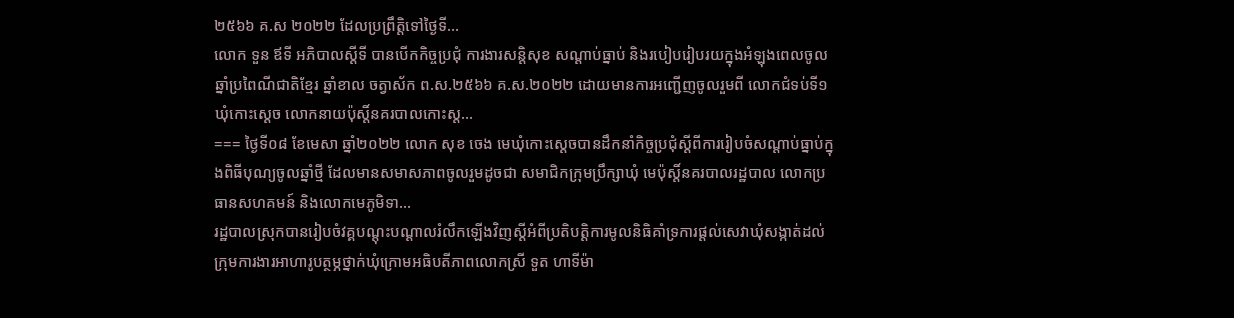២៥៦៦ គ.ស ២០២២ ដែលប្រព្រឹត្តិទៅថ្ងៃទី...
លោក ទួន ឪទី អភិបាលស្ដីទី បានបេីកកិច្ចប្រជុំ ការងារសន្តិសុខ សណ្ដាប់ធ្នាប់ និងរបៀបរៀបរយក្នុងអំឡុងពេលចូលឆ្នាំប្រពៃណីជាតិខ្មែរ ឆ្នាំខាល ចត្វាស័ក ព.ស.២៥៦៦ គ.ស.២០២២ ដោយមានការអញ្ជេីញចូលរួមពី លោកជំទប់ទី១ឃុំកោះស្ដេច លោកនាយប៉ុស្តិ៍នគរបាលកោះស្ដ...
=== ថ្ងៃទី០៨ ខែមេសា ឆ្នាំ២០២២ លោក សុខ ចេង មេឃុំកោះស្ដេចបានដឹកនាំកិច្ចប្រជុំស្ដីពីការរៀបចំសណ្ដាប់ធ្នាប់ក្នុងពិធីបុណ្យចូលឆ្នាំថ្មី ដែលមានសមាសភាពចូលរួមដូចជា សមាជិកក្រុមប្រឹក្សាឃុំ មេប៉ុស្តិ៍នគរបាលរដ្ឋបាល លោកប្រធានសហគមន៍ និងលោកមេភូមិទា...
រដ្ឋបាលស្រុកបានរៀបចំវគ្គបណ្ដុះបណ្ដាលរំលឹកឡើងវិញស្ដីអំពីប្រតិបត្តិការមូលនិធិគាំទ្រការផ្ដល់សេវាឃុំសង្កាត់ដល់ក្រុមការងារអាហារូបត្ថម្ភថ្នាក់ឃុំក្រោមអធិបតីភាពលោកស្រី ទួត ហាទីម៉ា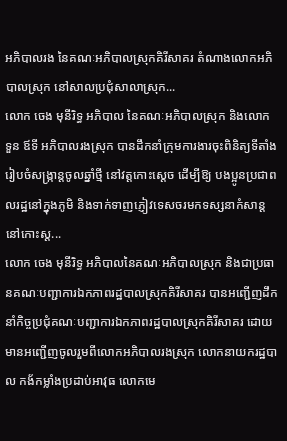អភិបាលរង នៃគណៈអភិបាលស្រុកគិរីសាគរ តំណាងលោកអភិបាលស្រុក នៅសាលប្រជុំសាលាស្រុក...
លោក ចេង មុនីរិទ្ធ អភិបាល នៃគណៈអភិបាលស្រុក និងលោក ទួន ឪទី អភិបាលរងស្រុក បានដឹកនាំក្រុមការងារចុះពិនិត្យទីតាំងរៀបចំសង្ក្រាន្តចូលឆ្នាំថ្មី នៅវត្តកោះស្តេច ដេីម្បីឱ្យ បងប្អូនប្រជាពលរដ្ឋនៅក្នុងភូមិ និងទាក់ទាញភ្ញៀវទេសចរមកទស្សនាកំសាន្ដនៅកោះស្ត...
លោក ចេង មុនីរិទ្ធ អភិបាលនៃគណៈអភិបាលស្រុក និងជាប្រធានគណៈបញ្ជាការឯកភាពរដ្ឋបាលស្រុកគិរីសាគរ បានអញ្ជើញដឹកនាំកិច្ចប្រជុំគណៈបញ្ជាការឯកភាពរដ្ឋបាលស្រុកគិរីសាគរ ដោយមានអញ្ជើញចូលរួមពីលោកអភិបាលរងស្រុក លោកនាយករដ្ឋបាល កង័កម្លាំងប្រដាប់អាវុធ លោកមេ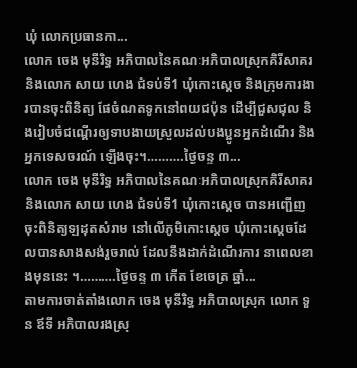ឃុំ លោកប្រធានកា...
លោក ចេង មុនីរិទ្ធ អភិបាលនៃគណៈអភិបាលស្រុកគិរីសាគរ និងលោក សាយ ហេង ជំទប់ទី1 ឃុំកោះស្ដេច និងក្រុមការងារបានចុះពិនិត្យ ផែចំណតទូកនៅពយជប៉ុន ដើម្បីជួសជុល និងរៀបចំជណ្ដើរឲ្យទាបងាយស្រួលដល់បងប្អូនអ្នកដំណើរ និងអ្នកទេសចរណ៍ ឡើងចុះ។……….ថ្ងៃចន្ទ ៣...
លោក ចេង មុនីរិទ្ធ អភិបាលនៃគណៈអភិបាលស្រុកគិរីសាគរ និងលោក សាយ ហេង ជំទប់ទី1 ឃុំកោះស្ដេច បានអញ្ជើញចុះពិនិត្យឡដុតសំរាម នៅលើភូមិកោះស្ដេច ឃុំកោះស្ដេចដែលបានសាងសង់រួចរាល់ ដែលនឹងដាក់ដំណើរការ នាពេលខាងមុននេះ ។……….ថ្ងៃចន្ទ ៣ កើត ខែចេត្រ ឆ្នាំ...
តាមការចាត់តាំងលោក ចេង មុនីរិទ្ធ អភិបាលស្រុក លោក ទួន ឪទី អភិបាលរងស្រុ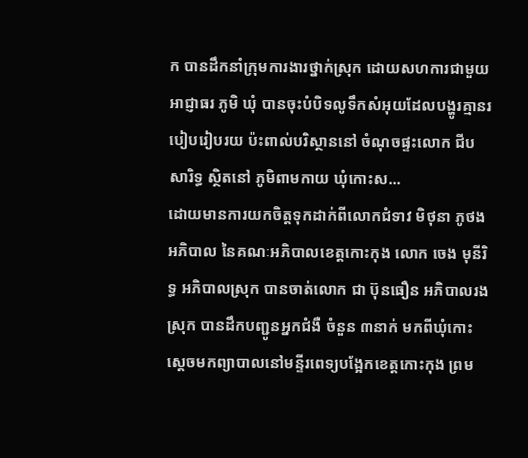ក បានដឹកនាំក្រុមការងារថ្នាក់ស្រុក ដោយសហការជាមួយអាជ្ញាធរ ភូមិ ឃុំ បានចុះបំបិទលូទឹកសំអុយដែលបង្ហូរគ្មានរបៀបរៀបរយ ប៉ះពាល់បរិស្ថាននៅ ចំណុចផ្ទះលោក ជីប សារិទ្ធ ស្ថិតនៅ ភូមិពាមកាយ ឃុំកោះស...
ដោយមានការយកចិត្តទុកដាក់ពីលោកជំទាវ មិថុនា ភូថង អភិបាល នៃគណៈអភិបាលខេត្តកោះកុង លោក ចេង មុនីរិទ្ធ អភិបាលស្រុក បានចាត់លោក ជា ប៊ុនធឿន អភិបាលរងស្រុក បានដឹកបញ្ជូនអ្នកជំងឺ ចំនួន ៣នាក់ មកពីឃុំកោះស្ដេចមកព្យាបាលនៅមន្ទីរពេទ្យបង្អែកខេត្តកោះកុង ព្រម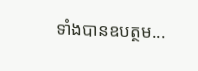ទាំងបានឧបត្ថម...